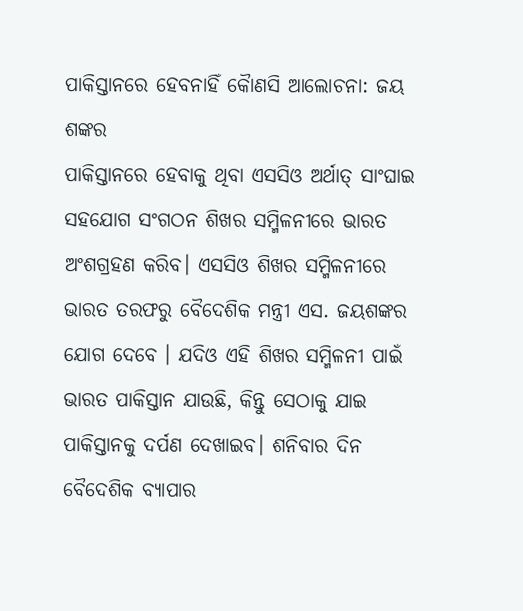ପାକିସ୍ତାନରେ ହେବନାହିଁ କୈାଣସି ଆଲୋଚନା: ଜୟ ଶଙ୍କର
ପାକିସ୍ତାନରେ ହେବାକୁ ଥିବା ଏସସିଓ ଅର୍ଥାତ୍ ସାଂଘାଇ ସହଯୋଗ ସଂଗଠନ ଶିଖର ସମ୍ମିଳନୀରେ ଭାରତ ଅଂଶଗ୍ରହଣ କରିବ। ଏସସିଓ ଶିଖର ସମ୍ମିଳନୀରେ ଭାରତ ତରଫରୁ ବୈଦେଶିକ ମନ୍ତ୍ରୀ ଏସ. ଜୟଶଙ୍କର ଯୋଗ ଦେବେ । ଯଦିଓ ଏହି ଶିଖର ସମ୍ମିଳନୀ ପାଇଁ ଭାରତ ପାକିସ୍ତାନ ଯାଉଛି, କିନ୍ତୁ ସେଠାକୁ ଯାଇ ପାକିସ୍ତାନକୁ ଦର୍ପଣ ଦେଖାଇବ। ଶନିବାର ଦିନ ବୈଦେଶିକ ବ୍ୟାପାର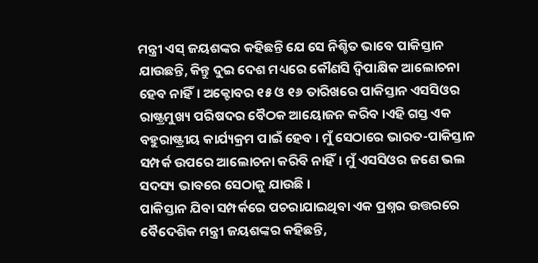ମନ୍ତ୍ରୀ ଏସ୍ ଜୟଶଙ୍କର କହିଛନ୍ତି ଯେ ସେ ନିଶ୍ଚିତ ଭାବେ ପାକିସ୍ତାନ ଯାଉଛନ୍ତି, କିନ୍ତୁ ଦୁଇ ଦେଶ ମଧ୍ୟରେ କୌଣସି ଦ୍ୱିପାକ୍ଷିକ ଆଲୋଚନା ହେବ ନାହିଁ। ଅକ୍ଟୋବର ୧୫ ଓ ୧୬ ତାରିଖରେ ପାକିସ୍ତାନ ଏସସିଓର ରାଷ୍ଟ୍ରମୁଖ୍ୟ ପରିଷଦର ବୈଠକ ଆୟୋଜନ କରିବ।ଏହି ଗସ୍ତ ଏକ ବହୁରାଷ୍ଟ୍ରୀୟ କାର୍ଯ୍ୟକ୍ରମ ପାଇଁ ହେବ। ମୁଁ ସେଠାରେ ଭାରତ-ପାକିସ୍ତାନ ସମ୍ପର୍କ ଉପରେ ଆଲୋଚନା କରିବି ନାହିଁ। ମୁଁ ଏସସିଓର ଜଣେ ଭଲ ସଦସ୍ୟ ଭାବରେ ସେଠାକୁ ଯାଉଛି ।
ପାକିସ୍ତାନ ଯିବା ସମ୍ପର୍କରେ ପଚରାଯାଇଥିବା ଏକ ପ୍ରଶ୍ନର ଉତ୍ତରରେ ବୈଦେଶିକ ମନ୍ତ୍ରୀ ଜୟଶଙ୍କର କହିଛନ୍ତି,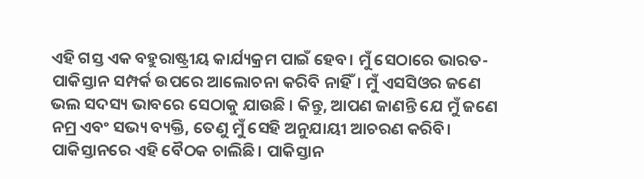ଏହି ଗସ୍ତ ଏକ ବହୁରାଷ୍ଟ୍ରୀୟ କାର୍ଯ୍ୟକ୍ରମ ପାଇଁ ହେବ। ମୁଁ ସେଠାରେ ଭାରତ-ପାକିସ୍ତାନ ସମ୍ପର୍କ ଉପରେ ଆଲୋଚନା କରିବି ନାହିଁ। ମୁଁ ଏସସିଓର ଜଣେ ଭଲ ସଦସ୍ୟ ଭାବରେ ସେଠାକୁ ଯାଉଛି । କିନ୍ତୁ, ଆପଣ ଜାଣନ୍ତି ଯେ ମୁଁ ଜଣେ ନମ୍ର ଏବଂ ସଭ୍ୟ ବ୍ୟକ୍ତି, ତେଣୁ ମୁଁ ସେହି ଅନୁଯାୟୀ ଆଚରଣ କରିବି। ପାକିସ୍ତାନରେ ଏହି ବୈଠକ ଚାଲିଛି। ପାକିସ୍ତାନ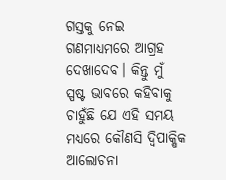ଗସ୍ତକୁ ନେଇ ଗଣମାଧ୍ୟମରେ ଆଗ୍ରହ ଦେଖାଦେବ। କିନ୍ତୁ ମୁଁ ସ୍ପଷ୍ଟ ଭାବରେ କହିବାକୁ ଚାହୁଁଛି ଯେ ଏହି ସମୟ ମଧ୍ୟରେ କୌଣସି ଦ୍ୱିପାକ୍ଷିକ ଆଲୋଚନା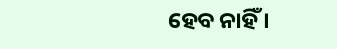ହେବ ନାହିଁ ।